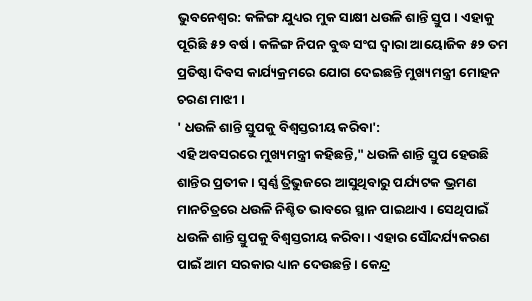ଭୁବନେଶ୍ବର: କଳିଙ୍ଗ ଯୁଧ୍ୟର ମୁକ ସାକ୍ଷୀ ଧଉଳି ଶାନ୍ତି ସ୍ତୁପ । ଏହାକୁ ପୂରିଛି ୫୨ ବର୍ଷ । କଳିଙ୍ଗ ନିପନ ବୁଦ୍ଧ ସଂଘ ଦ୍ବାରା ଆୟୋଜିକ ୫୨ ତମ ପ୍ରତିଷ୍ଠା ଦିବସ କାର୍ଯ୍ୟକ୍ରମରେ ଯୋଗ ଦେଇଛନ୍ତି ମୁଖ୍ୟମନ୍ତ୍ରୀ ମୋହନ ଚରଣ ମାଝୀ ।
' ଧଉଳି ଶାନ୍ତି ସ୍ତୁପକୁ ବିଶ୍ୱସ୍ତରୀୟ କରିବା':
ଏହି ଅବସରରେ ମୁଖ୍ୟମନ୍ତ୍ରୀ କହିଛନ୍ତି," ଧଉଳି ଶାନ୍ତି ସ୍ତୁପ ହେଉଛି ଶାନ୍ତିର ପ୍ରତୀକ । ସ୍ଵର୍ଣ୍ଣ ତ୍ରିଭୁଜରେ ଆସୁଥିବାରୁ ପର୍ଯ୍ୟଟକ ଭ୍ରମଣ ମାନଚିତ୍ରରେ ଧଉଳି ନିଶ୍ଚିତ ଭାବରେ ସ୍ଥାନ ପାଇଥାଏ । ସେଥିପାଇଁ ଧଉଳି ଶାନ୍ତି ସ୍ତୁପକୁ ବିଶ୍ୱସ୍ତରୀୟ କରିବା । ଏହାର ସୌନ୍ଦର୍ଯ୍ୟକରଣ ପାଇଁ ଆମ ସରକାର ଧ୍ୟାନ ଦେଉଛନ୍ତି । କେନ୍ଦ୍ର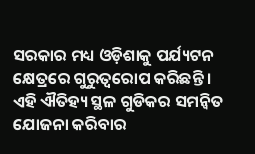ସରକାର ମଧ୍ୟ ଓଡ଼ିଶାକୁ ପର୍ଯ୍ୟଟନ କ୍ଷେତ୍ରରେ ଗୁରୁତ୍ୱରୋପ କରିଛନ୍ତି । ଏହି ଐତିହ୍ୟ ସ୍ଥଳ ଗୁଡିକର ସମନ୍ବିତ ଯୋଜନା କରିବାର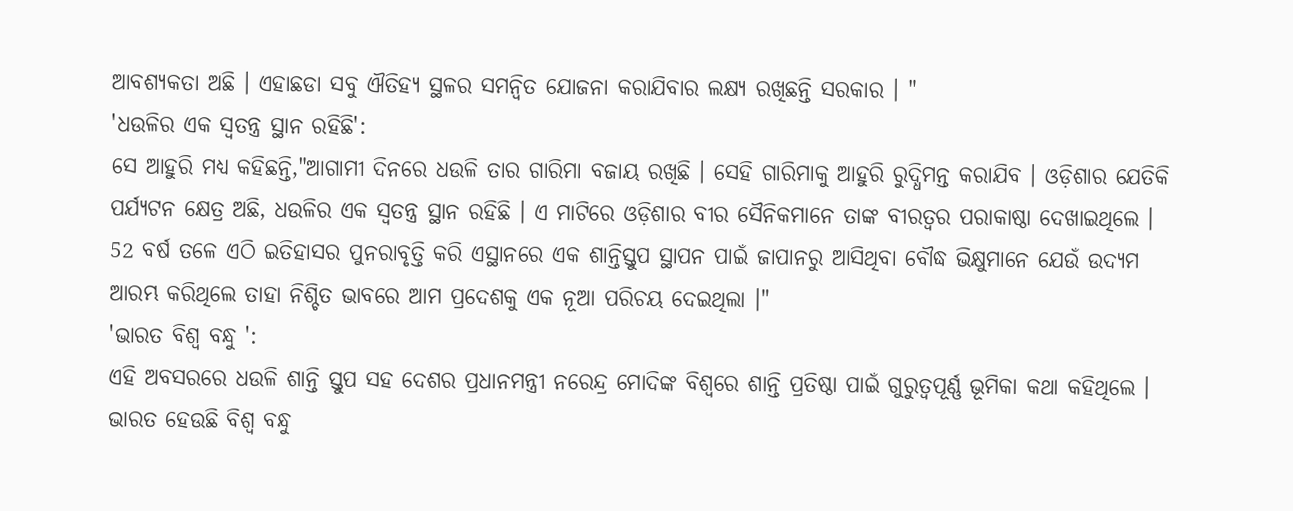ଆବଶ୍ୟକତା ଅଛି । ଏହାଛଡା ସବୁ ଐତିହ୍ୟ ସ୍ଥଳର ସମନ୍ଵିତ ଯୋଜନା କରାଯିବାର ଲକ୍ଷ୍ୟ ରଖିଛନ୍ତି ସରକାର । "
'ଧଉଳିର ଏକ ସ୍ୱତନ୍ତ୍ର ସ୍ଥାନ ରହିଛି':
ସେ ଆହୁରି ମଧ୍ୟ କହିଛନ୍ତି,"ଆଗାମୀ ଦିନରେ ଧଉଳି ତାର ଗାରିମା ବଜାୟ ରଖିଛି । ସେହି ଗାରିମାକୁ ଆହୁରି ରୁଦ୍ଧିମନ୍ତ କରାଯିବ । ଓଡ଼ିଶାର ଯେତିକି ପର୍ଯ୍ୟଟନ କ୍ଷେତ୍ର ଅଛି, ଧଉଳିର ଏକ ସ୍ୱତନ୍ତ୍ର ସ୍ଥାନ ରହିଛି । ଏ ମାଟିରେ ଓଡ଼ିଶାର ବୀର ସୈନିକମାନେ ତାଙ୍କ ବୀରତ୍ବର ପରାକାଷ୍ଠା ଦେଖାଇଥିଲେ । 52 ବର୍ଷ ତଳେ ଏଠି ଇତିହାସର ପୁନରାବୃତ୍ତି କରି ଏସ୍ଥାନରେ ଏକ ଶାନ୍ତିସ୍ତୁପ ସ୍ଥାପନ ପାଇଁ ଜାପାନରୁ ଆସିଥିବା ବୌଦ୍ଧ ଭିକ୍ଷୁମାନେ ଯେଉଁ ଉଦ୍ୟମ ଆରମ୍ଭ କରିଥିଲେ ତାହା ନିଶ୍ଚିତ ଭାବରେ ଆମ ପ୍ରଦେଶକୁ ଏକ ନୂଆ ପରିଚୟ ଦେଇଥିଲା ।"
'ଭାରତ ବିଶ୍ୱ ବନ୍ଧୁ ':
ଏହି ଅବସରରେ ଧଉଳି ଶାନ୍ତି ସ୍ତୁପ ସହ ଦେଶର ପ୍ରଧାନମନ୍ତ୍ରୀ ନରେନ୍ଦ୍ର ମୋଦିଙ୍କ ବିଶ୍ୱରେ ଶାନ୍ତି ପ୍ରତିଷ୍ଠା ପାଇଁ ଗୁରୁତ୍ୱପୂର୍ଣ୍ଣ ଭୂମିକା କଥା କହିଥିଲେ । ଭାରତ ହେଉଛି ବିଶ୍ୱ ବନ୍ଧୁ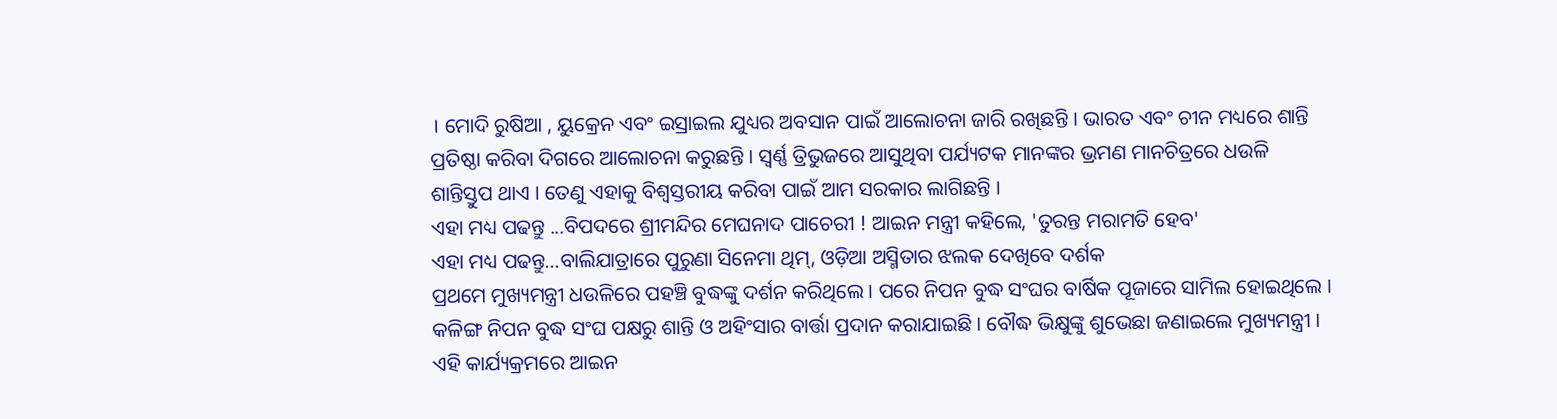। ମୋଦି ରୁଷିଆ , ୟୁକ୍ରେନ ଏବଂ ଇସ୍ରାଇଲ ଯୁଧ୍ୟର ଅବସାନ ପାଇଁ ଆଲୋଚନା ଜାରି ରଖିଛନ୍ତି । ଭାରତ ଏବଂ ଚୀନ ମଧ୍ୟରେ ଶାନ୍ତି ପ୍ରତିଷ୍ଠା କରିବା ଦିଗରେ ଆଲୋଚନା କରୁଛନ୍ତି । ସ୍ଵର୍ଣ୍ଣ ତ୍ରିଭୁଜରେ ଆସୁଥିବା ପର୍ଯ୍ୟଟକ ମାନଙ୍କର ଭ୍ରମଣ ମାନଚିତ୍ରରେ ଧଉଳି ଶାନ୍ତିସ୍ତୁପ ଥାଏ । ତେଣୁ ଏହାକୁ ବିଶ୍ୱସ୍ତରୀୟ କରିବା ପାଇଁ ଆମ ସରକାର ଲାଗିଛନ୍ତି ।
ଏହା ମଧ୍ୟ ପଢନ୍ତୁ ...ବିପଦରେ ଶ୍ରୀମନ୍ଦିର ମେଘନାଦ ପାଚେରୀ ! ଆଇନ ମନ୍ତ୍ରୀ କହିଲେ, 'ତୁରନ୍ତ ମରାମତି ହେବ'
ଏହା ମଧ୍ୟ ପଢନ୍ତୁ...ବାଲିଯାତ୍ରାରେ ପୁରୁଣା ସିନେମା ଥିମ୍, ଓଡ଼ିଆ ଅସ୍ମିତାର ଝଲକ ଦେଖିବେ ଦର୍ଶକ
ପ୍ରଥମେ ମୁଖ୍ୟମନ୍ତ୍ରୀ ଧଉଳିରେ ପହଞ୍ଚି ବୁଦ୍ଧଙ୍କୁ ଦର୍ଶନ କରିଥିଲେ । ପରେ ନିପନ ବୁଦ୍ଧ ସଂଘର ବାର୍ଷିକ ପୂଜାରେ ସାମିଲ ହୋଇଥିଲେ । କଳିଙ୍ଗ ନିପନ ବୁଦ୍ଧ ସଂଘ ପକ୍ଷରୁ ଶାନ୍ତି ଓ ଅହିଂସାର ବାର୍ତ୍ତା ପ୍ରଦାନ କରାଯାଇଛି । ବୌଦ୍ଧ ଭିକ୍ଷୁଙ୍କୁ ଶୁଭେଛା ଜଣାଇଲେ ମୁଖ୍ୟମନ୍ତ୍ରୀ । ଏହି କାର୍ଯ୍ୟକ୍ରମରେ ଆଇନ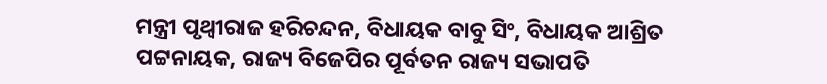ମନ୍ତ୍ରୀ ପୃଥ୍ବୀରାଜ ହରିଚନ୍ଦନ, ବିଧାୟକ ବାବୁ ସିଂ, ବିଧାୟକ ଆଶ୍ରିତ ପଟ୍ଟନାୟକ, ରାଜ୍ୟ ବିଜେପିର ପୂର୍ବତନ ରାଜ୍ୟ ସଭାପତି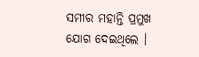ସମୀର ମହାନ୍ତି ପ୍ରମୁଖ ଯୋଗ ଦେଇଥିଲେ ।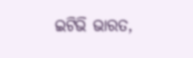ଇଟିଭି ଭାରତ,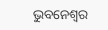ଭୁବନେଶ୍ବର